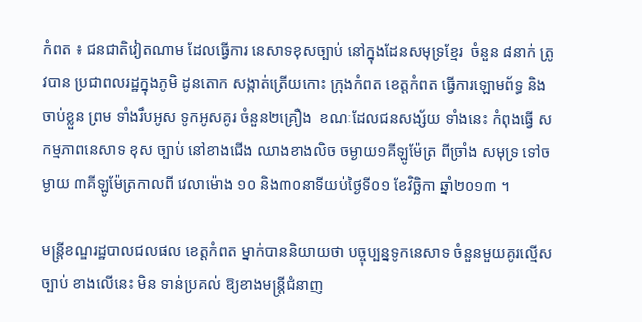កំពត ៖ ជនជាតិវៀតណាម ដែលធ្វើការ នេសាទខុសច្បាប់ នៅក្នុងដែនសមុទ្រខ្មែរ  ចំនួន ៨នាក់ ត្រូវបាន ប្រជាពលរដ្ឋក្នុងភូមិ ដូនតោក សង្កាត់ត្រើយកោះ ក្រុងកំពត ខេត្ដកំពត ធ្វើការឡោមព័ទ្ធ និងចាប់ខ្លួន ព្រម ទាំងរឹបអូស ទូកអូសគូរ ចំនួន២គ្រឿង  ខណៈដែលជនសង្ស័យ ទាំងនេះ កំពុងធ្វើ សកម្មភាពនេសាទ ខុស ច្បាប់ នៅខាងជើង ឈាងខាងលិច ចម្ងាយ១គីឡូម៉ែត្រ ពីច្រាំង សមុទ្រ ទៅចម្ងាយ ៣គីឡូម៉ែត្រកាលពី វេលាម៉ោង ១០ និង៣០នាទីយប់ថ្ងៃទី០១ ខែវិច្ឆិកា ឆ្នាំ២០១៣ ។

មន្ដ្រីខណ្ឌរដ្ឋបាលជលផល ខេត្ដកំពត ម្នាក់បាននិយាយថា បច្ចុប្បន្នទូកនេសាទ ចំនួនមួយគូរល្មើសច្បាប់ ខាងលើនេះ មិន ទាន់ប្រគល់ ឱ្យខាងមន្ដ្រីជំនាញ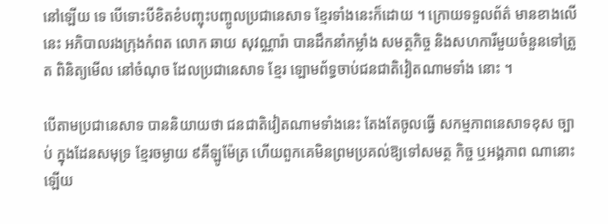នៅឡើយ ទេ បើទោះបីខិតខំបញ្ចុះបញ្ចូលប្រជានេសាទ ខ្មែរទាំងនេះក៏ដោយ ។ ក្រោយទទួលព័ត៌ មានខាងលើនេះ អភិបាលរងក្រុងកំពត លោក ឆាយ សុវណ្ណារ៉ា បានដឹកនាំកម្លាំង សមត្ថកិច្ច និងសហការីមួយចំនួនទៅត្រួត ពិនិត្យមើល នៅចំណុច ដែលប្រជានេសាទ ខ្មែរ ឡោមព័ទ្ធចាប់ជនជាតិវៀតណាមទាំង នោះ ។

បើតាមប្រជានេសាទ បាននិយាយថា ជនជាតិវៀតណាមទាំងនេះ តែងតែចូលធ្វើ សកម្មភាពនេសាទខុស ច្បាប់ ក្នុងដែនសមុទ្រ ខ្មែរចម្ងាយ ៩គីឡូម៉ែត្រ ហើយពួកគេមិនព្រមប្រគល់ឱ្យទៅសមត្ថ កិច្ច ឬអង្គភាព ណានោះឡើយ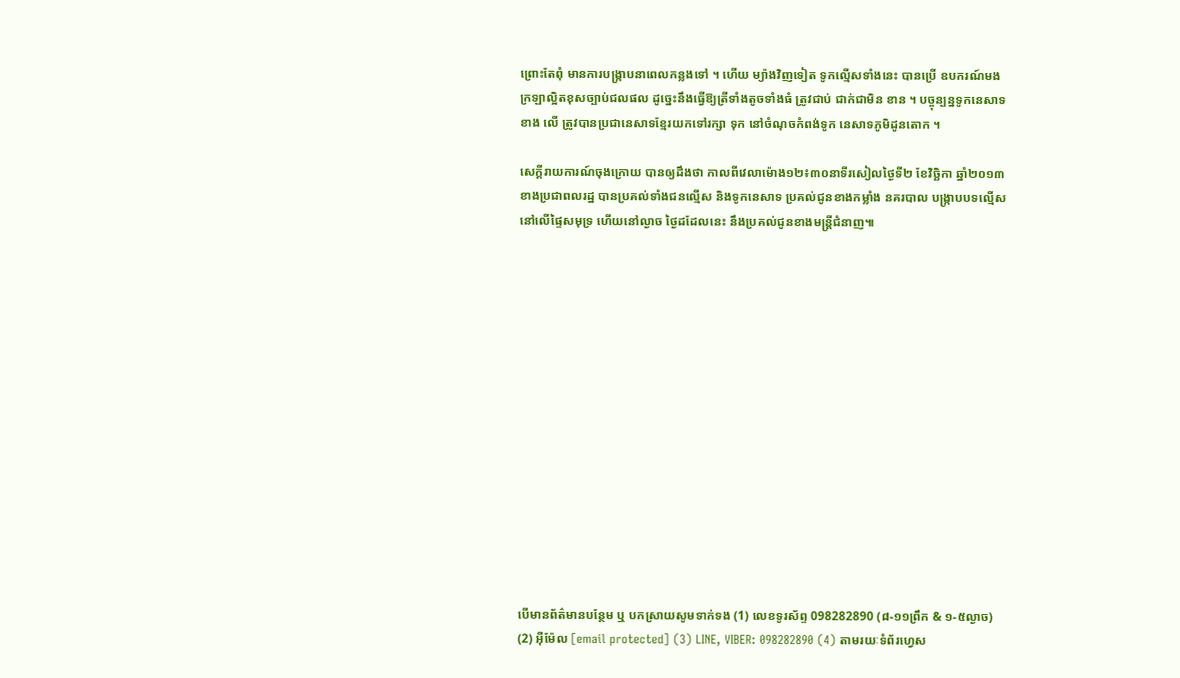ព្រោះតែពុំ មានការបង្ក្រាបនាពេលកន្លងទៅ ។ ហើយ ម្យ៉ាងវិញទៀត ទូកល្មើសទាំងនេះ បានប្រើ ឧបករណ៍មងក្រឡាល្អិតខុសច្បាប់ជលផល ដូច្នេះនឹងធ្វើឱ្យត្រីទាំងតូចទាំងធំ ត្រូវជាប់ ជាក់ជាមិន ខាន ។ បច្ចុន្បន្នទូកនេសាទខាង លើ ត្រូវបានប្រជានេសាទខ្មែរយកទៅរក្សា ទុក នៅចំណុចកំពង់ទូក នេសាទភូមិដូនតោក ។

សេក្តីរាយការណ៍ចុងក្រោយ បានឲ្យដឹងថា កាលពីវេលាម៉ោង១២៖៣០នាទីរសៀលថ្ងៃទី២ ខែវិច្ឆិកា ឆ្នាំ២០១៣ ខាងប្រជាពលរដ្ឋ បានប្រគល់ទាំងជនល្មើស និងទូកនេសាទ ប្រគល់ជូនខាងកម្លាំង នគរបាល បង្ក្រាបបទល្មើស នៅលើផ្ទៃសមុទ្រ ហើយនៅល្ងាច ថ្ងៃដដែលនេះ នឹងប្រគល់ជូនខាងមន្រ្តីជំនាញ៕















បើមានព័ត៌មានបន្ថែម ឬ បកស្រាយសូមទាក់ទង (1) លេខទូរស័ព្ទ 098282890 (៨-១១ព្រឹក & ១-៥ល្ងាច) (2) អ៊ីម៉ែល [email protected] (3) LINE, VIBER: 098282890 (4) តាមរយៈទំព័រហ្វេស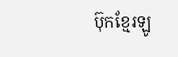ប៊ុកខ្មែរឡូ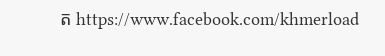ត https://www.facebook.com/khmerload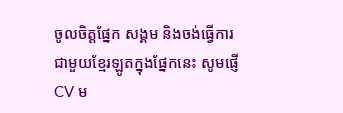ចូលចិត្តផ្នែក សង្គម និងចង់ធ្វើការជាមួយខ្មែរឡូតក្នុងផ្នែកនេះ សូមផ្ញើ CV ម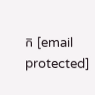ក [email protected]